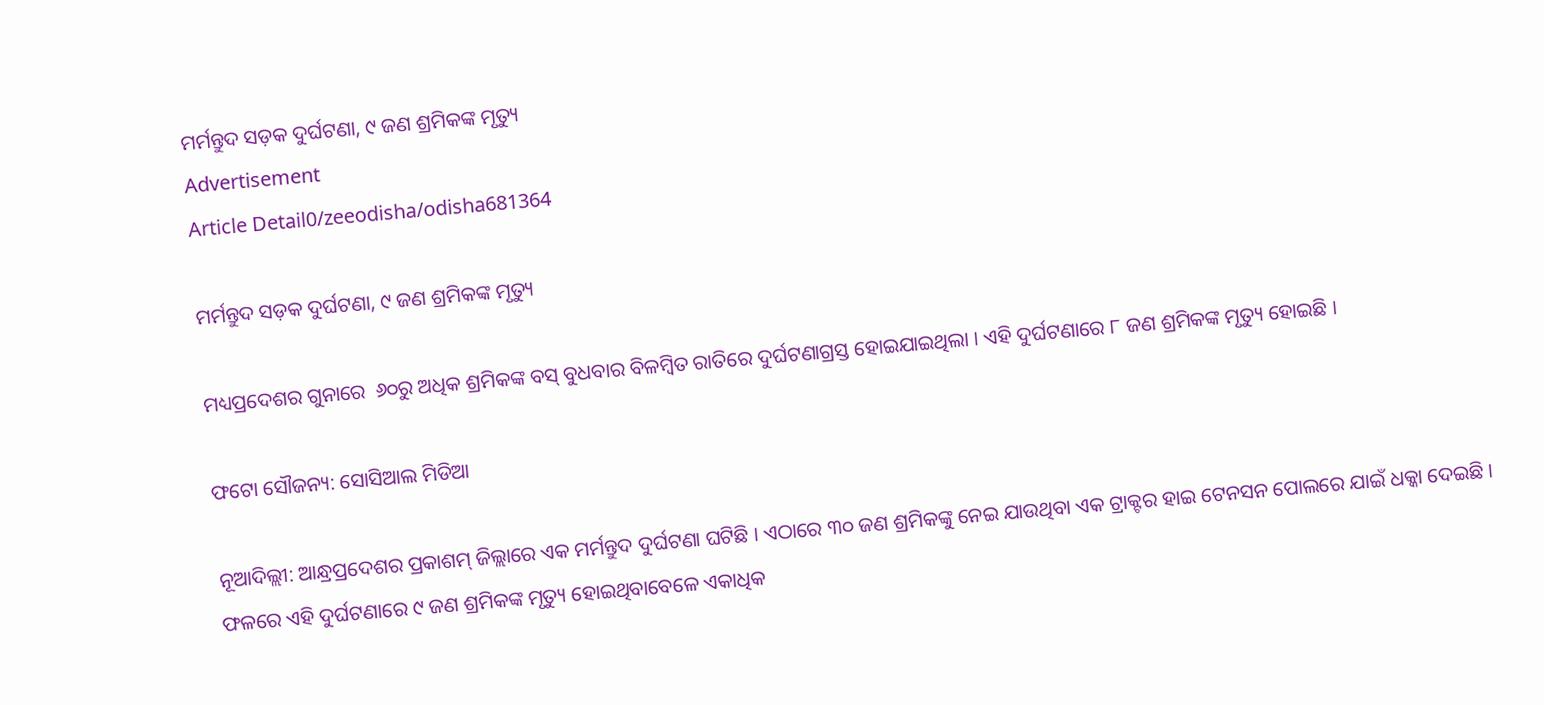ମର୍ମନ୍ତୁଦ ସଡ଼କ ଦୁର୍ଘଟଣା, ୯ ଜଣ ଶ୍ରମିକଙ୍କ ମୃତ୍ୟୁ
Advertisement
Article Detail0/zeeodisha/odisha681364

ମର୍ମନ୍ତୁଦ ସଡ଼କ ଦୁର୍ଘଟଣା, ୯ ଜଣ ଶ୍ରମିକଙ୍କ ମୃତ୍ୟୁ

ମଧ୍ୟପ୍ରଦେଶର ଗୁନାରେ  ୬୦ରୁ ଅଧିକ ଶ୍ରମିକଙ୍କ ବସ୍ ବୁଧବାର ବିଳମ୍ବିତ ରାତିରେ ଦୁର୍ଘଟଣାଗ୍ରସ୍ତ ହୋଇଯାଇଥିଲା । ଏହି ଦୁର୍ଘଟଣାରେ ୮ ଜଣ ଶ୍ରମିକଙ୍କ ମୃତ୍ୟୁ ହୋଇଛି ।

ଫଟୋ ସୌଜନ୍ୟ: ସୋସିଆଲ ମିଡିଆ

ନୂଆଦିଲ୍ଲୀ: ଆନ୍ଧ୍ରପ୍ରଦେଶର ପ୍ରକାଶମ୍ ଜିଲ୍ଲାରେ ଏକ ମର୍ମନ୍ତୁଦ ଦୁର୍ଘଟଣା ଘଟିଛି । ଏଠାରେ ୩୦ ଜଣ ଶ୍ରମିକଙ୍କୁ ନେଇ ଯାଉଥିବା ଏକ ଟ୍ରାକ୍ଟର ହାଇ ଟେନସନ ପୋଲରେ ଯାଇଁ ଧକ୍କା ଦେଇଛି । ଫଳରେ ଏହି ଦୁର୍ଘଟଣାରେ ୯ ଜଣ ଶ୍ରମିକଙ୍କ ମୃତ୍ୟୁ ହୋଇଥିବାବେଳେ ଏକାଧିକ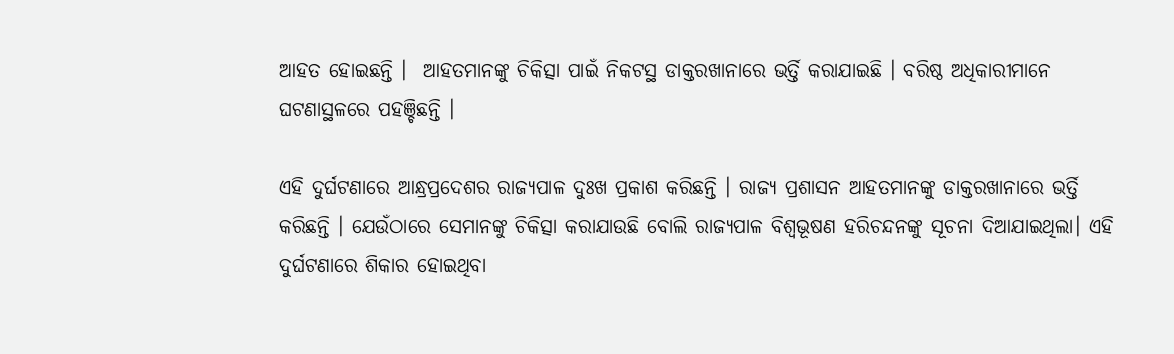ଆହତ ହୋଇଛନ୍ତି ।  ଆହତମାନଙ୍କୁ ଚିକିତ୍ସା ପାଇଁ ନିକଟସ୍ଥ ଡାକ୍ତରଖାନାରେ ଭର୍ତ୍ତି କରାଯାଇଛି । ବରିଷ୍ଠ ଅଧିକାରୀମାନେ ଘଟଣାସ୍ଥଳରେ ପହଞ୍ଚିଛନ୍ତି ।

ଏହି ଦୁର୍ଘଟଣାରେ ଆନ୍ଧ୍ରପ୍ରଦେଶର ରାଜ୍ୟପାଳ ଦୁଃଖ ପ୍ରକାଶ କରିଛନ୍ତି । ରାଜ୍ୟ ପ୍ରଶାସନ ଆହତମାନଙ୍କୁ ଡାକ୍ତରଖାନାରେ ଭର୍ତ୍ତି କରିଛନ୍ତି । ଯେଉଁଠାରେ ସେମାନଙ୍କୁ ଚିକିତ୍ସା କରାଯାଉଛି ବୋଲି ରାଜ୍ୟପାଳ ବିଶ୍ୱଭୂଷଣ ହରିଚନ୍ଦନଙ୍କୁ ସୂଚନା ଦିଆଯାଇଥିଲା। ଏହି ଦୁର୍ଘଟଣାରେ ଶିକାର ହୋଇଥିବା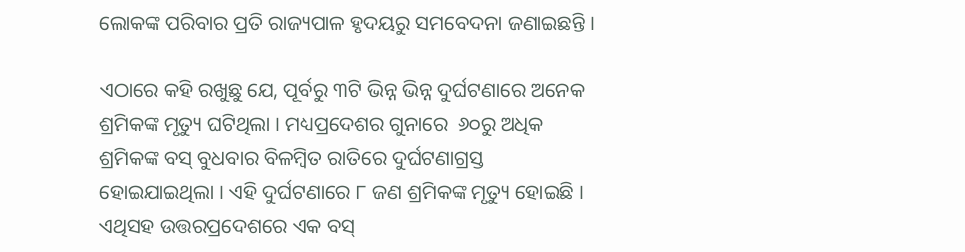ଲୋକଙ୍କ ପରିବାର ପ୍ରତି ରାଜ୍ୟପାଳ ହୃଦୟରୁ ସମବେଦନା ଜଣାଇଛନ୍ତି ।

ଏଠାରେ କହି ରଖୁଛୁ ଯେ, ପୂର୍ବରୁ ୩ଟି ଭିନ୍ନ ଭିନ୍ନ ଦୁର୍ଘଟଣାରେ ଅନେକ ଶ୍ରମିକଙ୍କ ମୃତ୍ୟୁ ଘଟିଥିଲା । ମଧ୍ୟପ୍ରଦେଶର ଗୁନାରେ  ୬୦ରୁ ଅଧିକ ଶ୍ରମିକଙ୍କ ବସ୍ ବୁଧବାର ବିଳମ୍ବିତ ରାତିରେ ଦୁର୍ଘଟଣାଗ୍ରସ୍ତ ହୋଇଯାଇଥିଲା । ଏହି ଦୁର୍ଘଟଣାରେ ୮ ଜଣ ଶ୍ରମିକଙ୍କ ମୃତ୍ୟୁ ହୋଇଛି । ଏଥିସହ ଉତ୍ତରପ୍ରଦେଶରେ ଏକ ବସ୍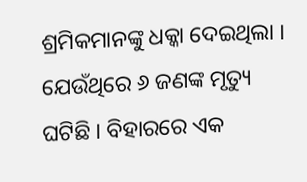ଶ୍ରମିକମାନଙ୍କୁ ଧକ୍କା ଦେଇଥିଲା । ଯେଉଁଥିରେ ୬ ଜଣଙ୍କ ମୃତ୍ୟୁ ଘଟିଛି । ବିହାରରେ ଏକ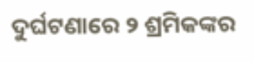ଦୁର୍ଘଟଣାରେ ୨ ଶ୍ରମିକଙ୍କର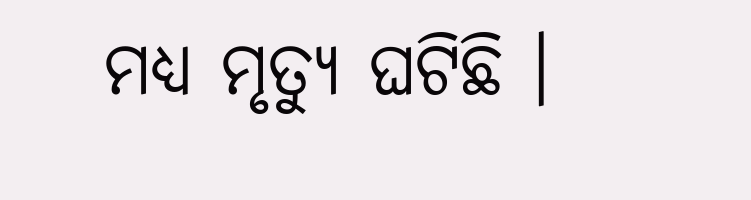ମଧ୍ୟ ମୃତ୍ୟୁ ଘଟିଛି ।